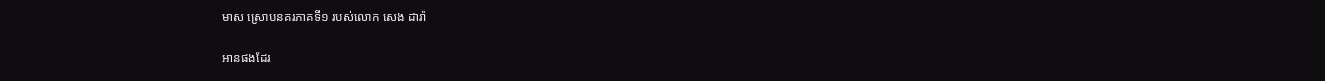មាស ស្រោបនគរភាគទី១ របស់លោក សេង ដារ៉ា

អានផងដែរ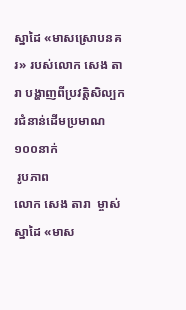ស្នាដៃ «មាសស្រោបនគរ» របស់លោក សេង តារា បង្ហាញពីប្រវត្តិសិល្បករជំនាន់ដើមប្រមាណ១០០នាក់
 រូបភាព
លោក សេង តារា  ម្ចាស់ស្នាដៃ «មាស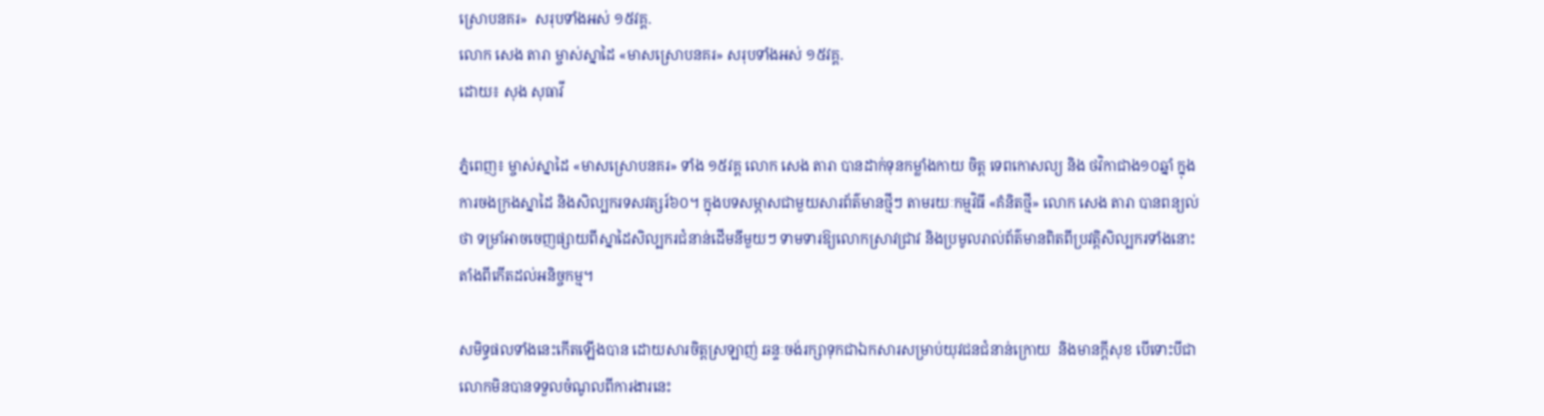ស្រោបនគរ»  សរុបទាំងអស់ ១៥វគ្គ.
លោក សេង តារា ម្ចាស់ស្នាដៃ «មាសស្រោបនគរ» សរុបទាំងអស់ ១៥វគ្គ.
ដោយ៖ សុង សុធាវី

ភ្នំពេញ៖ ម្ចាស់ស្នាដៃ «មាសស្រោបនគរ» ទាំង ១៥វគ្គ លោក សេង តារា បានដាក់ទុនកម្លាំងកាយ ចិត្ត ទេពកោសល្យ និង ថវិកាជាង១០ឆ្នាំ ក្នុងការចងក្រងស្នាដៃ និងសិល្បករទសវត្សរ៍៦០។ ក្នុងបទសម្ភាសជាមួយសារព័ត៌មានថ្មីៗ តាមរយៈកម្មវិធី «គំនិតថ្មី» លោក សេង តារា បានពន្យល់ថា ទម្រាំអាចចេញផ្សាយពីស្នាដៃសិល្បករជំនាន់ដើមនីមួយៗ ទាមទារឱ្យលោកស្រាវជ្រាវ និងប្រមូលរាល់ព័ត៌មានពិតពីប្រវត្តិសិល្បករទាំងនោះ តាំងពីកើតដល់អនិច្ចកម្ម។

សមិទ្ធផលទាំងនេះកើតឡើងបាន ដោយសារចិត្តស្រឡាញ់ ឆន្ទៈចង់រក្សាទុកជាឯកសារសម្រាប់យុវជនជំនាន់ក្រោយ  និងមានក្តីសុខ បើទោះបីជាលោកមិនបានទទួលចំណូលពីការងារនេះ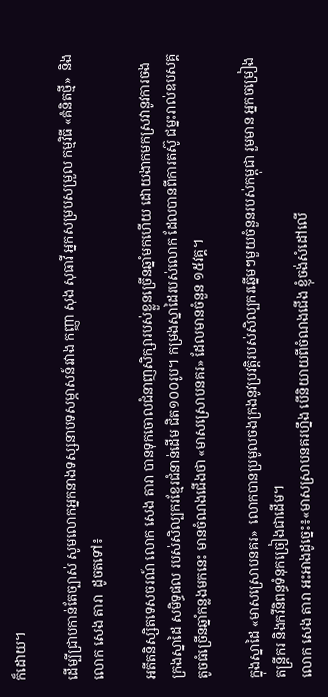ក៏ដោយ។

ដើម្បីជ្រាបកាន់តែច្បាស់ សូមលោកអ្នកនាងទស្សនាបទសម្ភាសន៍រវាង កញ្ញា សុង សុធាវី អ្នកសម្របសម្រួល កម្មវិធី «គំនិតថ្មី»  និង លោក សេង តារា  ដូចតទៅ៖

អតីតនិស្សិតទេសចរណ៍ លោក សេង តារា បានទុកចោលជំនាញសិក្សារបស់ខ្លួនច្រើនឆ្នាំមកហើយ ដោយងាកមកស្រវានូវការចងក្រងស្នាដៃ សមិទ្ធផល របស់សិល្បករខ្មែរជំនាន់ដើម ជិត១០០រូប។ កម្រងស្នាដៃរបស់លោក ដែលបានពីការតស៊ូ ជម្នះរាល់ឧបសគ្គតូចធំច្រើនឆ្នាំកន្លងមកនេះ មានចំណងជើងថា «មាសស្រោបនគរ» ដែលមានចំនួន ១៥វគ្គ។

ក្នុងស្នាដៃ «មាសស្រោបនគរ»  លោកបានប្រមូលចងក្រងនូវប្រវត្តិរបស់សិល្បករឆ្នើមៗមួយចំនួនរបស់កម្ពុជា រួមមាន អ្នកចម្រៀង តន្រ្តីករ និងកវីនិពន្ធទំនុកច្រៀងជាដើម។
លោក សេង តារា អះអាងដូច្នេះ៖«មាសស្រាបនគរហ្នឹង បើនិយាយពីចំណងជើង ខ្ញុំចង់សំដៅលើ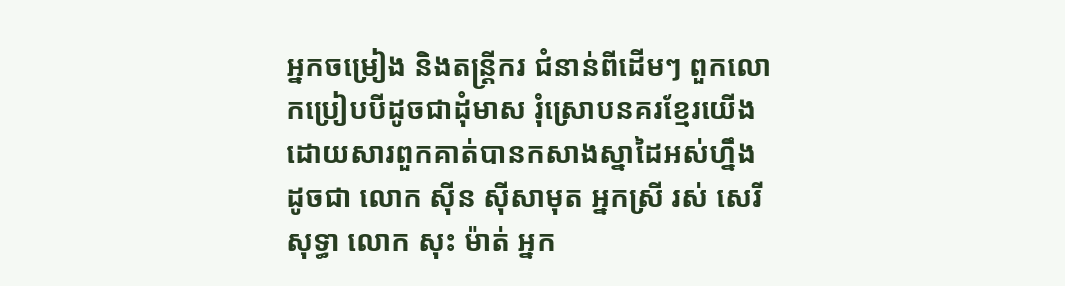អ្នកចម្រៀង និងតន្រ្តីករ ជំនាន់ពីដើមៗ ពួកលោកប្រៀបបីដូចជាដុំមាស រុំស្រោបនគរខ្មែរយើង ដោយសារពួកគាត់បានកសាងស្នាដៃអស់ហ្នឹង ដូចជា លោក ស៊ីន ស៊ីសាមុត អ្នកស្រី រស់ សេរីសុទ្ធា លោក សុះ ម៉ាត់ អ្នក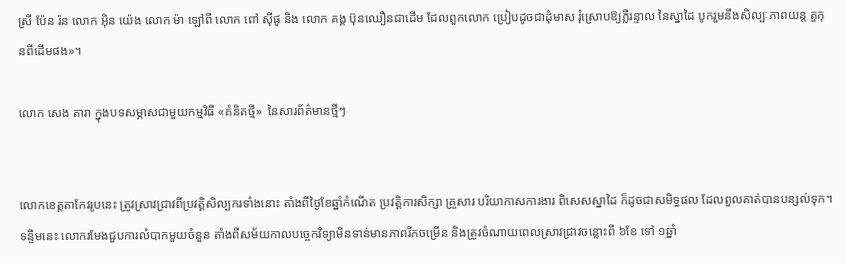ស្រី ប៉ែន រ៉ន លោក អ៊ិន យ៉េង លោក ម៉ា ឡៅពី លោក ពៅ ស៊ីផូ និង លោក គង្គ ប៊ុនឈឿនជាដើម ដែលពួកលោក ប្រៀបដូចជាដុំមាស រុំស្រោបឱ្យភ្លឺរន្ទាល នៃស្នាដៃ បូករួមនឹងសិល្បៈភាពយន្ត តួកុនពីដើមផង»។

លោក សេង តារា ក្នុងបទសម្ភាសជាមួយកម្មវិធី «គំនិតថ្មី»  នៃសារព័ត៌មានថ្មីៗ


លោកខេត្តតាកែវរូបនេះ ត្រូវស្រាវជ្រាវពីប្រវត្តិសិល្បករទាំងនោះ តាំងពីថ្ងៃខែឆ្នាំកំណើត ប្រវត្តិការសិក្សា គ្រួសារ បរិយាកាសការងារ ពិសេសស្នាដៃ ក៏ដូចជាសមិទ្ធផល ដែលពួលគាត់បានបន្សល់ទុក។ ទន្ទឹមនេះ លោករមែងជួបការលំបាកមួយចំនួន តាំងពីសម័យកាលបច្ចេកវិទ្យាមិនទាន់មានភាពរីកចម្រើន និងត្រូវចំណាយពេលស្រាវជ្រាវចន្លោះពី ៦ខែ ទៅ ១ឆ្នាំ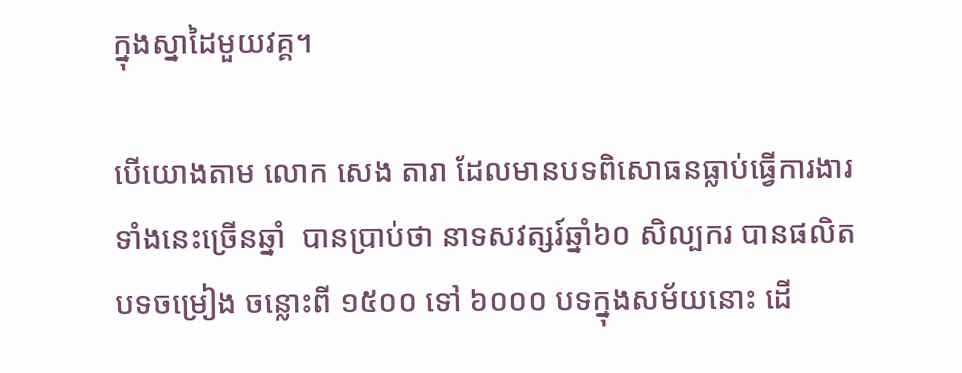ក្នុងស្នាដៃមួយវគ្គ។

បើយោងតាម លោក សេង តារា ដែលមានបទពិសោធនធ្លាប់ធ្វើការងារទាំងនេះច្រើនឆ្នាំ  បានប្រាប់ថា នាទសវត្សរ៍ឆ្នាំ៦០ សិល្បករ បានផលិតបទចម្រៀង ចន្លោះពី ១៥០០ ទៅ ៦០០០ បទក្នុងសម័យនោះ ដើ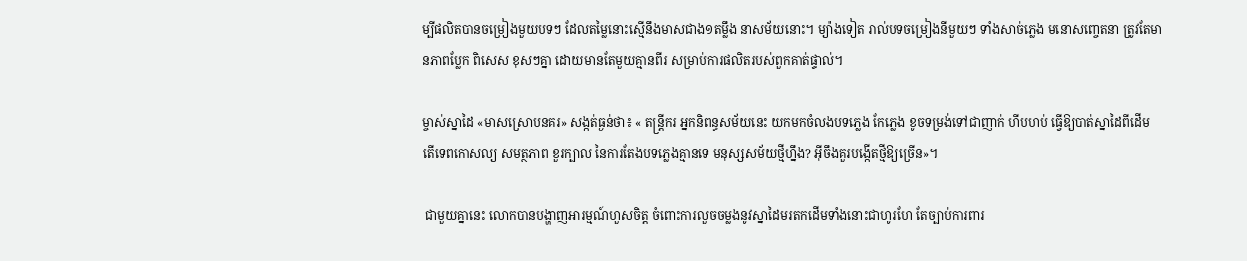ម្បីផលិតបានចម្រៀងមួយបទៗ ដែលតម្លៃនោះស្មើនឹងមាសជាង១តម្លឹង នាសម័យនោះ។ ម្យ៉ាងទៀត រាល់បទចម្រៀងនីមួយៗ ទាំងសាច់ភ្លេង មនោសញ្ចេតនា ត្រូវតែមានភាពប្លែក ពិសេស ខុសៗគ្នា ដោយមានតែមួយគ្មានពីរ សម្រាប់ការផលិតរបស់ពួកគាត់ផ្ទាល់។

ម្ចាស់ស្នាដៃ «មាសស្រោបនគរ» សង្កត់ធ្ងន់ថា៖ « តន្រ្តីករ អ្នកនិពន្ធសម័យនេះ យកមកចំលងបទភ្លេង កែភ្លេង ខូចទម្រង់ទៅជាញាក់ ហីបហប់ ធ្វើឱ្យបាត់ស្នាដៃពីដើម  តើទេពកោសល្យ សមត្ថភាព ខួរក្បាល នៃការតែងបទភ្លេងគ្មានទេ មនុស្សសម័យថ្មីហ្នឹង? អ៊ីចឹងគួរបង្កើតថ្មីឱ្យច្រើន»។

 ជាមួយគ្នានេះ លោកបានបង្ហាញអារម្មណ៍ហួសចិត្ត ចំពោះការលួចចម្លងនូវស្នាដៃមរតកដើមទាំងនោះជាហូរហែ តែច្បាប់ការពារ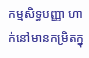កម្មសិទ្ធបញ្ញា ហាក់នៅមានកម្រិតក្នុ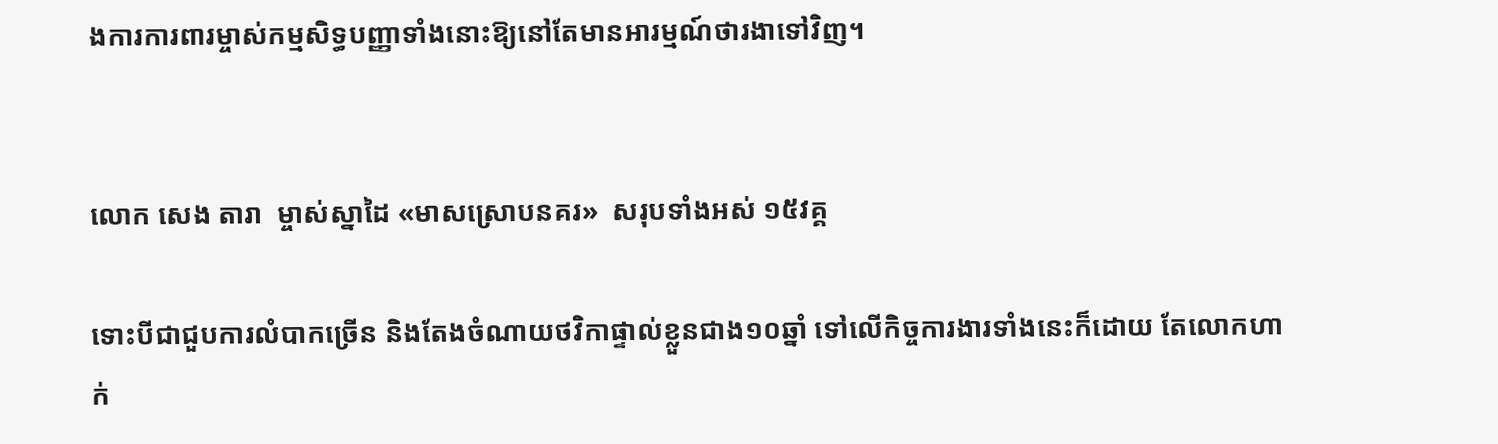ងការការពារម្ចាស់កម្មសិទ្ធបញ្ញាទាំងនោះឱ្យនៅតែមានអារម្មណ៍ថារងាទៅវិញ។


លោក សេង តារា  ម្ចាស់ស្នាដៃ «មាសស្រោបនគរ»  សរុបទាំងអស់ ១៥វគ្គ

ទោះបីជាជួបការលំបាកច្រើន និងតែងចំណាយថវិកាផ្ទាល់ខ្លួនជាង១០ឆ្នាំ ទៅលើកិច្ចការងារទាំងនេះក៏ដោយ តែលោកហាក់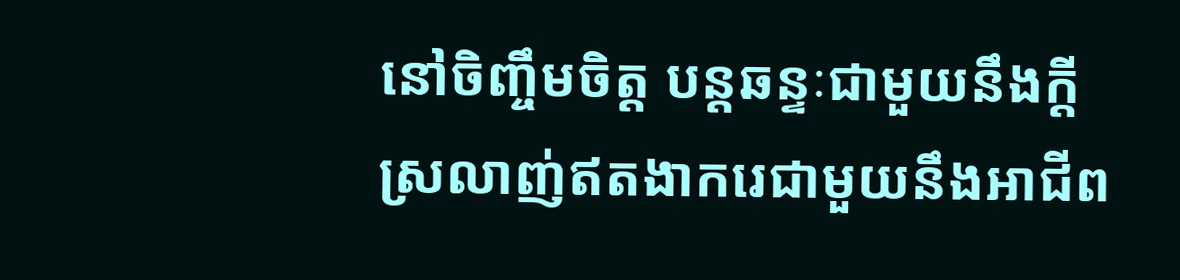នៅចិញ្ចឹមចិត្ត បន្តឆន្ទៈជាមួយនឹងក្តីស្រលាញ់ឥតងាករេជាមួយនឹងអាជីព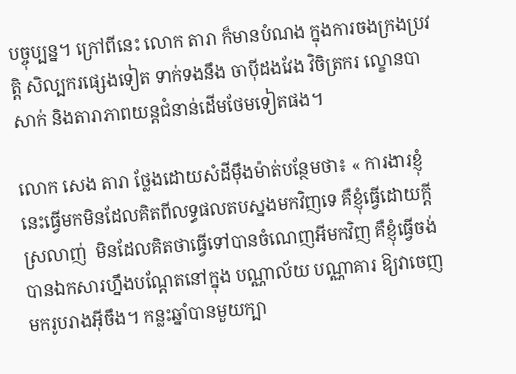បច្ចុប្បន្ន។ ក្រៅពីនេះ លោក តារា ក៏មានបំណង ក្នុងការចងក្រងប្រវត្តិ សិល្បករផ្សេងទៀត ទាក់ទងនឹង ចាប៉ីដងវែង វិចិត្រករ ល្ខោនបាសាក់ និងតារាភាពយន្តជំនាន់ដើមថែមទៀតផង។

លោក សេង តារា ថ្លែងដោយសំដីម៉ឹងម៉ាត់បន្ថែមថា៖ « ការងារខ្ញុំនេះធ្វើមកមិនដែលគិតពីលទ្ធផលតបស្នងមកវិញទេ គឺខ្ញុំធ្វើដោយក្តីស្រលាញ់  មិនដែលគិតថាធ្វើទៅបានចំណេញអីមកវិញ គឺខ្ញុំធ្វើចង់បានឯកសារហ្នឹងបណ្តែតនៅក្នុង បណ្ណាល័យ បណ្ណាគារ ឱ្យវាចេញមករូបរាងអ៊ីចឹង។ កន្លះឆ្នាំបានមួយក្បា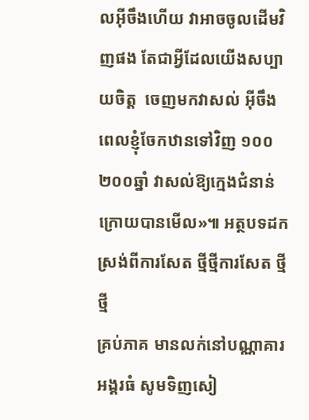លអ៊ីចឹងហើយ វាអាចចូលដើមវិញផង តែជាអ្វីដែលយើងសប្បាយចិត្ត  ចេញមកវាសល់ អ៊ីចឹង ពេលខ្ញុំចែកឋានទៅវិញ ១០០ ២០០ឆ្នាំ វាសល់ឱ្យក្មេងជំនាន់ក្រោយបានមើល»៕ អត្ថបទដកស្រង់ពីការសែត ថ្មីថ្មីការសែត ថ្មីថ្មី
គ្រប់ភាគ មានលក់នៅបណ្ណាគារអង្គរធំ សូមទិញសៀ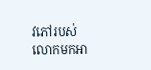វភៅរបស់លោកមកអា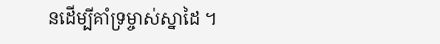នដើម្បីគាំទ្រម្ចាស់ស្នាដៃ ។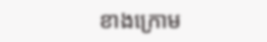ខាងក្រោម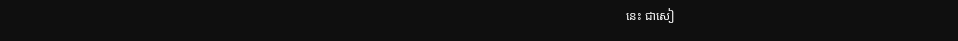នេះ ជាសៀ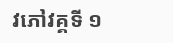វភៅវគ្គទី ១